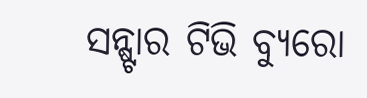ସନ୍ଷ୍ଟାର ଟିଭି ବ୍ୟୁରୋ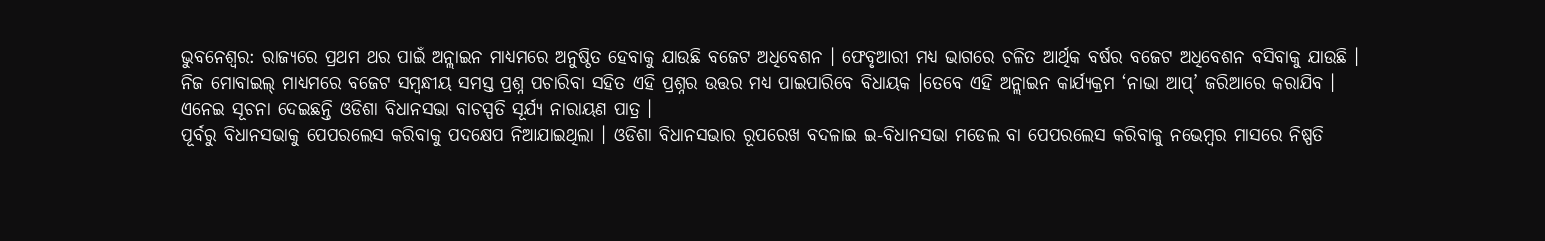ଭୁବନେଶ୍ଵର: ରାଜ୍ୟରେ ପ୍ରଥମ ଥର ପାଇଁ ଅନ୍ଲାଇନ ମାଧ୍ୟମରେ ଅନୁଷ୍ଠିତ ହେବାକୁ ଯାଉଛି ବଜେଟ ଅଧିବେଶନ । ଫେବୃଆରୀ ମଧ୍ୟ ଭାଗରେ ଚଳିତ ଆର୍ଥିକ ବର୍ଷର ବଜେଟ ଅଧିବେଶନ ବସିବାକୁ ଯାଉଛି । ନିଜ ମୋବାଇଲ୍ ମାଧ୍ୟମରେ ବଜେଟ ସମ୍ଵନ୍ଧୀୟ ସମସ୍ତ ପ୍ରଶ୍ନ ପଚାରିବା ସହିତ ଏହି ପ୍ରଶ୍ନର ଉତ୍ତର ମଧ୍ୟ ପାଇପାରିବେ ବିଧାୟକ ।ତେବେ ଏହି ଅନ୍ଲାଇନ କାର୍ଯ୍ୟକ୍ରମ ‘ନାଭା ଆପ୍’ ଜରିଆରେ କରାଯିବ । ଏନେଇ ସୂଚନା ଦେଇଛନ୍ତି ଓଡିଶା ବିଧାନସଭା ବାଚସ୍ପତି ସୂର୍ଯ୍ୟ ନାରାୟଣ ପାତ୍ର ।
ପୂର୍ବରୁ ବିଧାନସଭାକୁ ପେପରଲେସ କରିବାକୁ ପଦକ୍ଷେପ ନିଆଯାଇଥିଲା । ଓଡିଶା ବିଧାନସଭାର ରୂପରେଖ ବଦଳାଇ ଇ-ବିଧାନସଭା ମଡେଲ ବା ପେପରଲେସ କରିବାକୁ ନଭେମ୍ବର ମାସରେ ନିଷ୍ପତି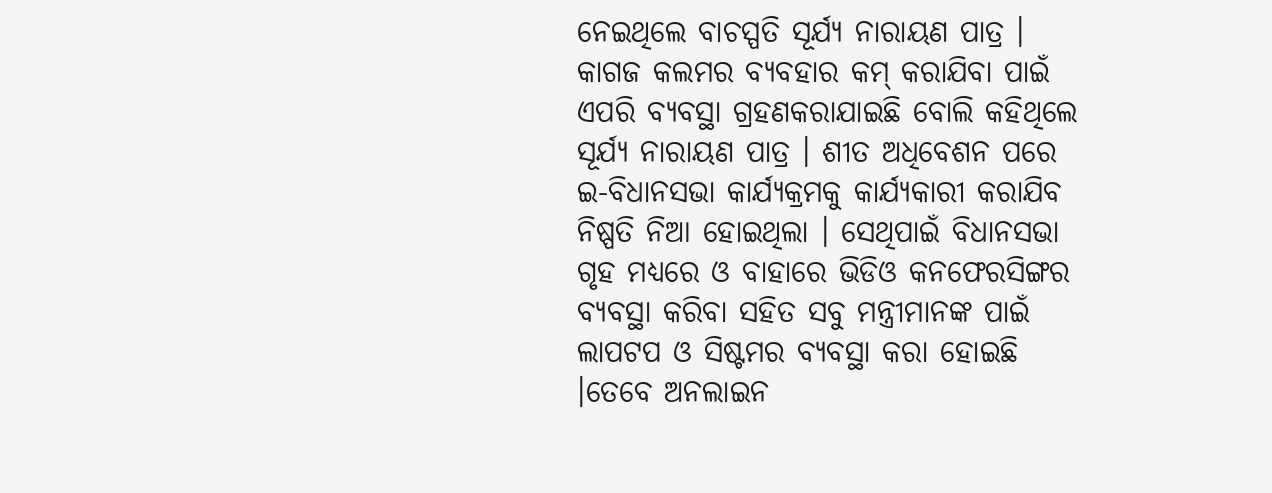ନେଇଥିଲେ ବାଚସ୍ପତି ସୂର୍ଯ୍ୟ ନାରାୟଣ ପାତ୍ର । କାଗଜ କଲମର ବ୍ୟବହାର କମ୍ କରାଯିବା ପାଇଁ ଏପରି ବ୍ୟବସ୍ଥା ଗ୍ରହଣକରାଯାଇଛି ବୋଲି କହିଥିଲେ ସୂର୍ଯ୍ୟ ନାରାୟଣ ପାତ୍ର । ଶୀତ ଅଧିବେଶନ ପରେ ଇ-ବିଧାନସଭା କାର୍ଯ୍ୟକ୍ରମକୁ କାର୍ଯ୍ୟକାରୀ କରାଯିବ ନିଷ୍ପତି ନିଆ ହୋଇଥିଲା । ସେଥିପାଇଁ ବିଧାନସଭା ଗୃହ ମଧ୍ୟରେ ଓ ବାହାରେ ଭିଡିଓ କନଫେରସିଙ୍ଗର ବ୍ୟବସ୍ଥା କରିବା ସହିତ ସବୁ ମନ୍ତ୍ରୀମାନଙ୍କ ପାଇଁ ଲାପଟପ ଓ ସିଷ୍ଟମର ବ୍ୟବସ୍ଥା କରା ହୋଇଛି ।ତେବେ ଅନଲାଇନ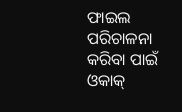ଫାଇଲ ପରିଚାଳନା କରିବା ପାଇଁ ଓକାକ୍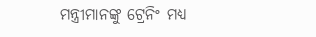ମନ୍ତ୍ରୀମାନଙ୍କୁ ଟ୍ରେନିଂ ମଧ୍ୟ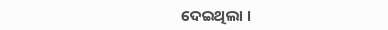ଦେଇଥିଲା ।